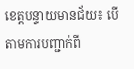ខេត្តបន្ទាយមានជ័យ៖ បើតាមការបញ្ជាក់ពី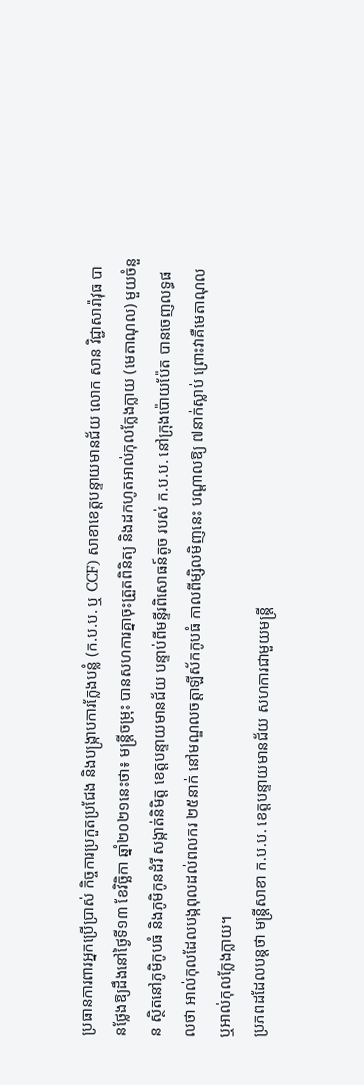ប្រធានការពារអ្នកប្រើប្រាស់ កិច្ចការប្រកួតប្រជែង និងបង្ក្រាបការក្លែងបន្លំ (ក.ប.ប. ឬ CCF) សាខាខេត្តបន្ទាយមានជ័យ លោក សាន វិជ្ជាសារ៉ាវុធ បានថ្លែងឱ្យដឹងនៅថ្ងៃទី១៣ ខែវិច្ឆិកា ឆ្នាំ២០២១នេះថា៖ មន្ត្រីចម្រុះ បានសហការគ្នាចុះត្រួតពិនិត្យ និងដកហូតអាល់កុលក្លែងក្លាយ (មេតាណុល) មួយចំនួន ស្ថិតនៅភូមិកូបធំ និងភូមិកូនដំរី សង្កាត់និមិត្ត ខេត្តបន្ទាយមានជ័យ បន្ទាប់ពីមន្ទីរពិសោធន៍តូច របស់ ក.ប.ប. នៅក្រុងប៉ោយប៉ែត បានចេញលទ្ធផលថា អាល់កុលដែលបង្កពុលដល់ពលករ ២៥នាក់ នៅមណ្ឌលចត្តាឡីស័កកូបធំ កាលពីម្សិលមិញនេះ បណ្ដាលឱ្យ ៧នាក់ស្លាប់ ព្រោះវាគឺមេតាណុល ឬអាល់កុលក្លែងក្លាយ។
ប្រភពដដែលបន្តថា មន្ត្រីសាខា ក.ប.ប. ខេត្តបន្ទាយមានជ័យ សហការជាមួយមន្ត្រី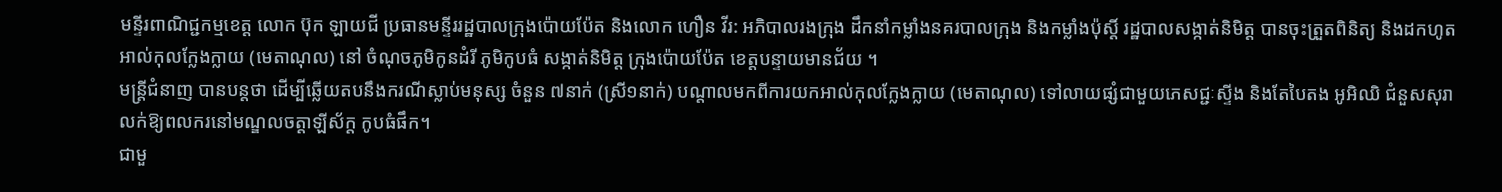មន្ទីរពាណិជ្ជកម្មខេត្ត លោក ប៊ុក ឡាយជី ប្រធានមន្ទីររដ្ឋបាលក្រុងប៉ោយប៉ែត និងលោក ហឿន វីរ: អភិបាលរងក្រុង ដឹកនាំកម្លាំងនគរបាលក្រុង និងកម្លាំងប៉ុស្តិ៍ រដ្ឋបាលសង្កាត់និមិត្ត បានចុះត្រួតពិនិត្យ និងដកហូតអាល់កុលក្លែងក្លាយ (មេតាណុល) នៅ ចំណុចភូមិកូនដំរី ភូមិកូបធំ សង្កាត់និមិត្ត ក្រុងប៉ោយប៉ែត ខេត្តបន្ទាយមានជ័យ ។
មន្រ្តីជំនាញ បានបន្តថា ដើម្បីឆ្លើយតបនឹងករណីស្លាប់មនុស្ស ចំនួន ៧នាក់ (ស្រី១នាក់) បណ្តាលមកពីការយកអាល់កុលក្លែងក្លាយ (មេតាណុល) ទៅលាយផ្សំជាមួយភេសជ្ជៈស្ទីង និងតែបៃតង អូអិឈិ ជំនួសសុរា លក់ឱ្យពលករនៅមណ្ឌលចត្តាឡីស័ក្ត កូបធំផឹក។
ជាមួ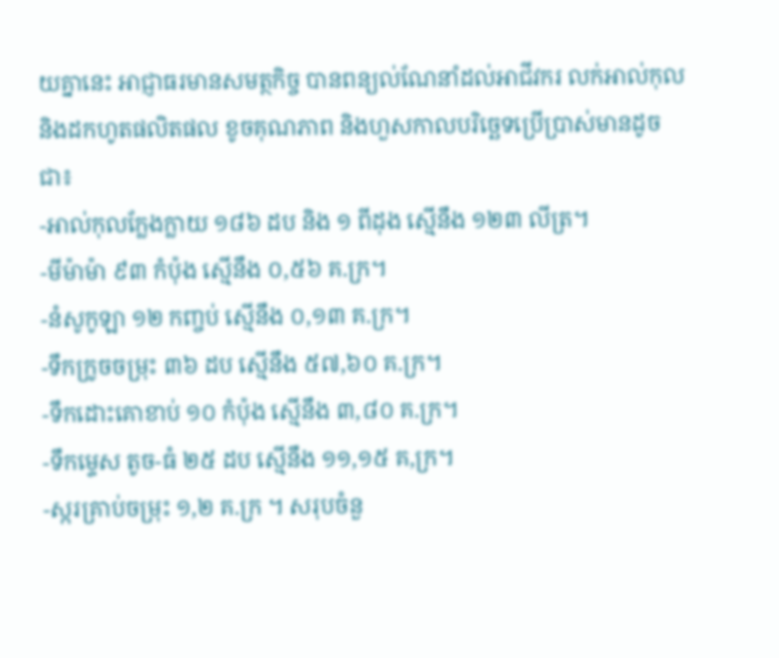យគ្នានេះ អាជ្ញាធរមានសមត្ថកិច្ច បានពន្យល់ណែនាំដល់អាជីវករ លក់អាល់កុល និងដកហូតផលិតផល ខូចគុណភាព និងហួសកាលបរិច្ឆេទប្រើប្រាស់មានដូចជា៖
-អាល់កុលក្លែងក្លាយ ១៨៦ ដប និង ១ ពីដុង ស្មើនឹង ១២៣ លីត្រ។
-មីម៉ាម៉ា ៩៣ កំប៉ុង ស្មើនឹង ០,៥៦ គ.ក្រ។
-នំសូកូឡា ១២ កញ្ចប់ ស្មើនឹង ០,១៣ គ.ក្រ។
-ទឹកក្រូចចម្រុះ ៣៦ ដប ស្មើនឹង ៥៧,៦០ គ.ក្រ។
-ទឹកដោះគោខាប់ ១០ កំប៉ុង ស្មើនឹង ៣,៨០ គ.ក្រ។
-ទឹកម្ទេស តូច-ធំ ២៥ ដប ស្មើនឹង ១១,១៥ គ,ក្រ។
-ស្ករគ្រាប់ចម្រុះ ១,២ គ.ក្រ ។ សរុបចំនួ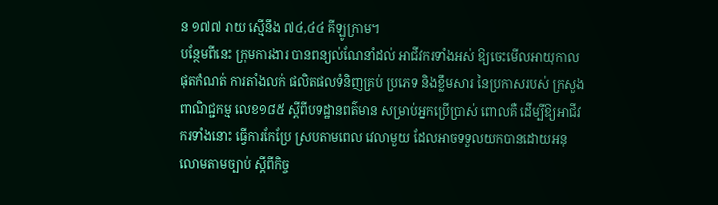ន ១៧៧ រាយ ស្មើនឹង ៧៤,៤៤ គីឡូក្រាម។
បន្ថែមពីនេះ ក្រុមការងារ បានពន្យល់ណែនាំដល់ អាជីវករទាំងអស់ ឱ្យចេះមើលអាយុកាលផុតកំណត់ ការតាំងលក់ ផលិតផលទំនិញគ្រប់ ប្រភេទ និងខ្លឹមសារ នៃប្រកាសរបស់ ក្រសួងពាណិជ្ជកម្ម លេខ១៨៥ ស្តីពីបទដ្ឋានពត៌មាន សម្រាប់អ្នកប្រើប្រាស់ ពោលគឺ ដើម្បីឱ្យអាជីវករទាំងនោះ ធ្វើការកែប្រែ ស្របតាមពេល វេលាមួយ ដែលអាចទទួលយកបានដោយអនុលោមតាមច្បាប់ ស្តីពីកិច្ច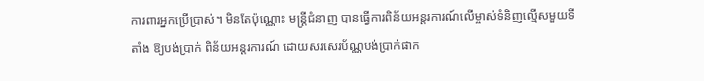ការពារអ្នកប្រើប្រាស់។ មិនតែប៉ុណ្ណោះ មន្រ្តីជំនាញ បានធ្វើការពិន័យអន្តរការណ៍លើម្ចាស់ទំនិញល្មើសមួយទីតាំង ឱ្យបង់ប្រាក់ ពិន័យអន្តរការណ៍ ដោយសរសេរប័ណ្ណបង់ប្រាក់ផាក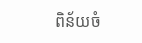ពិន័យចំ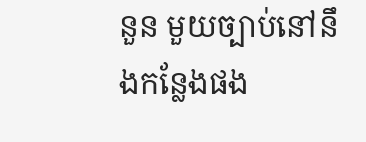នួន មួយច្បាប់នៅនឹងកន្លែងផង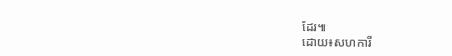ដែរ៕
ដោយ៖សហការី